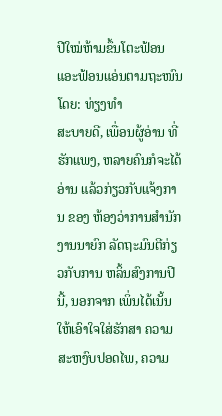ປີໃໝ່ຫ້າມຂຶ້ນໂຕະຟ້ອນແອະຟ້ອນແອ່ນຕາມຖະໜົນ
ໂດຍ: ທ່ຽງທຳ
ສະບາຍດີ, ເພື່ອນຜູ້ອ່ານ ທີ່ ຮັກແພງ, ຫລາຍຄົນກໍຈະໄດ້ ອ່ານ ແລ້ວກ່ຽວກັບແຈ້ງການ ຂອງ ຫ້ອງວ່າການສຳນັກງານນາຍົກ ລັດຖະມົນຕີກ່ຽວກັບການ ຫລິ້ນສົງການປີນີ້, ນອກຈາກ ເພິ່ນໄດ້ເນັ້ນໃຫ້ເອົາໃຈໃສ່ຮັກສາ ຄວາມສະຫງົບປອດໄພ, ຄວາມ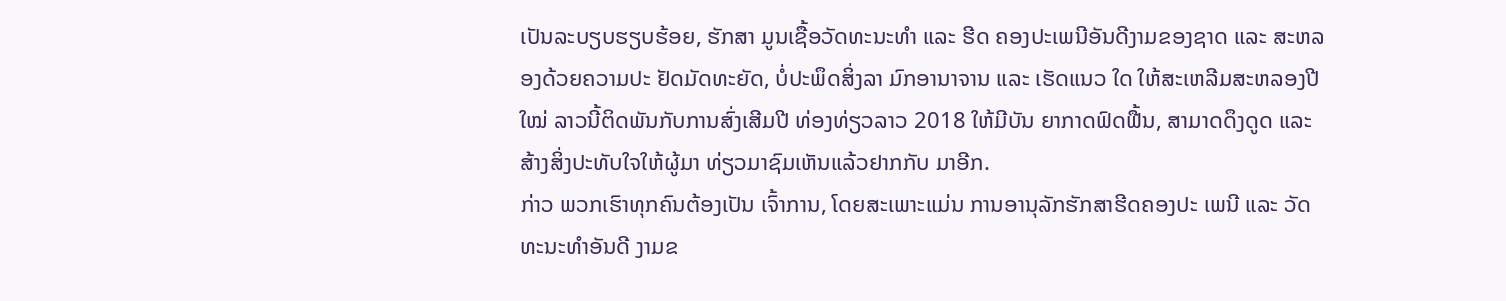ເປັນລະບຽບຮຽບຮ້ອຍ, ຮັກສາ ມູນເຊື້ອວັດທະນະທຳ ແລະ ຮີດ ຄອງປະເພນີອັນດີງາມຂອງຊາດ ແລະ ສະຫລອງດ້ວຍຄວາມປະ ຢັດມັດທະຍັດ, ບໍ່ປະພຶດສິ່ງລາ ມົກອານາຈານ ແລະ ເຮັດແນວ ໃດ ໃຫ້ສະເຫລີມສະຫລອງປີໃໝ່ ລາວນີ້ຕິດພັນກັບການສົ່ງເສີມປີ ທ່ອງທ່ຽວລາວ 2018 ໃຫ້ມີບັນ ຍາກາດຟົດຟື້ນ, ສາມາດດຶງດູດ ແລະ ສ້າງສິ່ງປະທັບໃຈໃຫ້ຜູ້ມາ ທ່ຽວມາຊົມເຫັນແລ້ວຢາກກັບ ມາອີກ.
ກ່າວ ພວກເຮົາທຸກຄົນຕ້ອງເປັນ ເຈົ້າການ, ໂດຍສະເພາະແມ່ນ ການອານຸລັກຮັກສາຮີດຄອງປະ ເພນີ ແລະ ວັດທະນະທຳອັນດີ ງາມຂ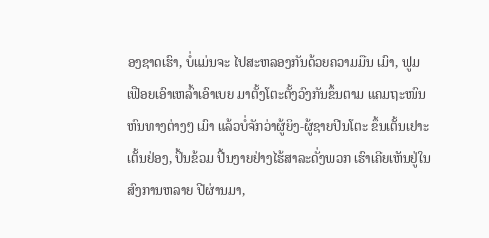ອງຊາດເຮົາ, ບໍ່ແມ່ນຈະ ໄປສະຫລອງກັນດ້ວຍຄວາມມືນ ເມົາ, ຟູມເຟືອຍເອົາເຫລົ້າເອົາເບຍ ມາຕັ້ງໂຕະຕັ້ງວົງກັນຂຶ້ນຕາມ ແຄມຖະໜົນຫົນທາງຕ່າງໆ ເມົາ ແລ້ວບໍ່ຈັກວ່າຜູ້ຍິງ-ຜູ້ຊາຍປີນໂຕະ ຂຶ້ນເຕັ້ນເຢາະເຕັ້ນຢ່ອງ, ປິ້ນຂ້ວມ ປີ້ນງາຍຢ່າງໄຮ້ສາລະດັ່ງພວກ ເຮົາເຄີຍເຫັນຢູ່ໃນສົງການຫລາຍ ປີຜ່ານມາ,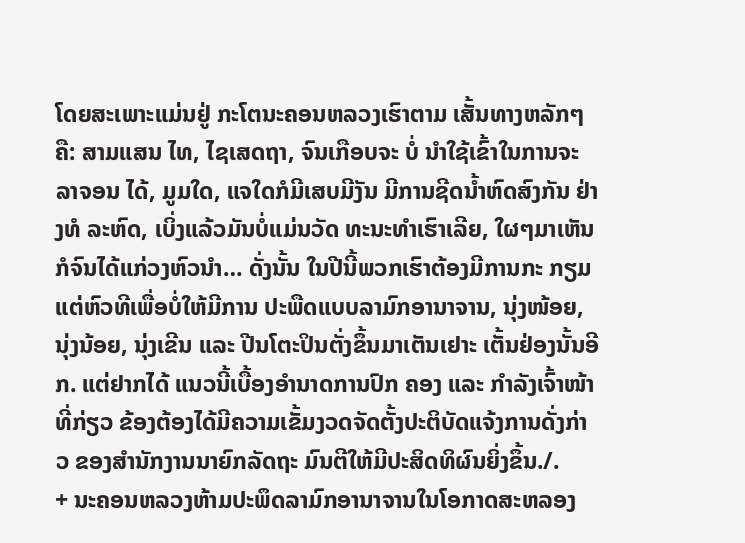ໂດຍສະເພາະແມ່ນຢູ່ ກະໂຕນະຄອນຫລວງເຮົາຕາມ ເສັ້ນທາງຫລັກໆຄື: ສາມແສນ ໄທ, ໄຊເສດຖາ, ຈົນເກືອບຈະ ບໍ່ ນຳໃຊ້ເຂົ້າໃນການຈະລາຈອນ ໄດ້, ມູມໃດ, ແຈໃດກໍມີເສບມີງັນ ມີການຊີດນ້ຳຫົດສົງກັນ ຢ່າງທໍ ລະຫົດ, ເບິ່ງແລ້ວມັນບໍ່ແມ່ນວັດ ທະນະທຳເຮົາເລີຍ, ໃຜໆມາເຫັນ ກໍຈົນໄດ້ແກ່ວງຫົວນຳ… ດັ່ງນັ້ນ ໃນປີນີ້ພວກເຮົາຕ້ອງມີການກະ ກຽມແຕ່ຫົວທີເພື່ອບໍ່ໃຫ້ມີການ ປະພືດແບບລາມົກອານາຈານ, ນຸ່ງໜ້ອຍ, ນຸ່ງນ້ອຍ, ນຸ່ງເຂີນ ແລະ ປີນໂຕະປິນຕັ່ງຂຶ້ນມາເຕັນເຢາະ ເຕັ້ນຢ່ອງນັ້ນອີກ. ແຕ່ຢາກໄດ້ ແນວນີ້ເບື້ອງອຳນາດການປົກ ຄອງ ແລະ ກຳລັງເຈົ້າໜ້າທີ່ກ່ຽວ ຂ້ອງຕ້ອງໄດ້ມີຄວາມເຂັ້ມງວດຈັດຕັ້ງປະຕິບັດແຈ້ງການດັ່ງກ່າວ ຂອງສຳນັກງານນາຍົກລັດຖະ ມົນຕີໃຫ້ມີປະສິດທິຜົນຍິ່ງຂຶ້ນ./.
+ ນະຄອນຫລວງຫ້າມປະພຶດລາມົກອານາຈານໃນໂອກາດສະຫລອງ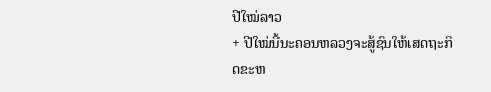ປີໃໝ່ລາວ
+ ປີໃໝ່ນີ້ນະຄອນຫລວງຈະສູ້ຊົນໃຫ້ເສດຖະກິດຂະຫ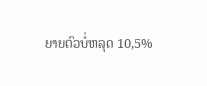ຍາຍຕົວບໍ່ຫລຸດ 10,5%